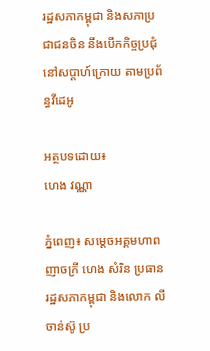រដ្ឋសភាកម្ពុជា និងសភាប្រជាជនចិន នឹងបើកកិច្ចប្រជុំ នៅសប្តាហ៍ក្រោយ តាមប្រព័ន្ធវីដេអូ

អត្ថបទដោយ៖
ហេង វណ្ណា

ភ្នំពេញ៖ សម្តេចអគ្គមហាពញាចក្រី ហេង សំរិន ប្រធានរដ្ឋសភាកម្ពុជា និងលោក លី ចាន់ស៊ូ ប្រ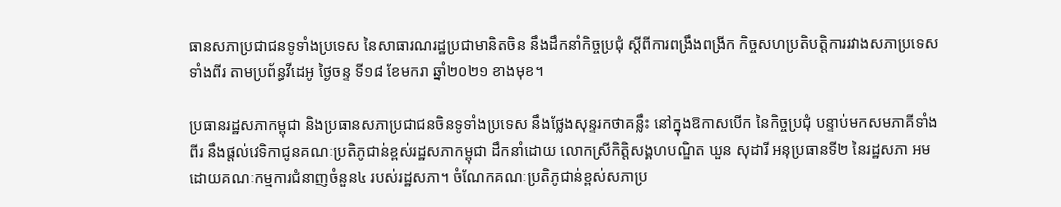ធានសភាប្រជាជនទូទាំងប្រទេស នៃសាធារណរដ្ឋប្រជាមានិតចិន នឹងដឹកនាំកិច្ចប្រជុំ ស្តីពីការពង្រឹងពង្រីក កិច្ចសហប្រតិបត្តិការរវាងសភាប្រទេសទាំងពីរ តាមប្រព័ន្ធវីដេអូ ថ្ងៃចន្ទ ទី១៨ ខែមករា ឆ្នាំ២០២១ ខាងមុខ។

ប្រធានរដ្ឋសភាកម្ពុជា និងប្រធានសភាប្រជាជនចិនទូទាំងប្រទេស នឹងថ្លែងសុន្ទរកថាគន្លឹះ នៅក្នុងឱកាសបើក នៃកិច្ចប្រជុំ បន្ទាប់មកសមភាគីទាំងពីរ នឹងផ្តល់វេទិកាជូនគណៈប្រតិភូជាន់ខ្ពស់រដ្ឋសភាកម្ពុជា ដឹកនាំដោយ លោកស្រីកិត្តិសង្គហបណ្ឌិត ឃួន សុដារី អនុប្រធានទី២ នៃរដ្ឋសភា អមដោយគណៈកម្មការជំនាញចំនួន៤ របស់រដ្ឋសភា។ ចំណែកគណៈប្រតិភូជាន់ខ្ពស់សភាប្រ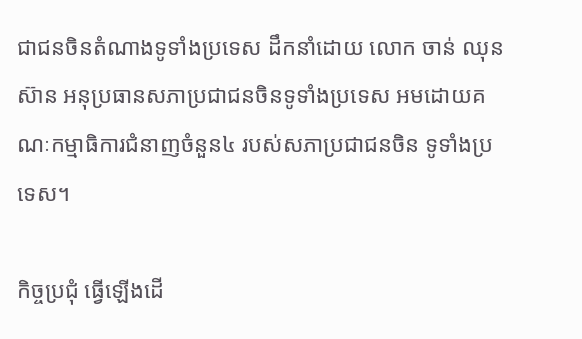ជាជនចិនតំណាងទូទាំងប្រទេស ដឹកនាំដោយ លោក ចាន់ ឈុនស៊ាន អនុប្រធានសភាប្រជាជនចិនទូទាំងប្រទេស អមដោយគណៈកម្មាធិការជំនាញចំនួន៤ របស់សភាប្រជាជនចិន ទូទាំងប្រទេស។

កិច្ចប្រជុំ ធ្វើឡើងដើ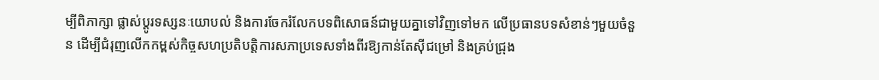ម្បីពិភាក្សា ផ្លាស់ប្តូរទស្សនៈយោបល់ និងការចែករំលែកបទពិសោធន៍ជាមួយគ្នាទៅវិញទៅមក លើប្រធានបទសំខាន់ៗមួយចំនួន ដើម្បីជំរុញលើកកម្ពស់កិច្ចសហប្រតិបត្តិការសភាប្រទេសទាំងពីរឱ្យកាន់តែស៊ីជម្រៅ និងគ្រប់ជ្រុង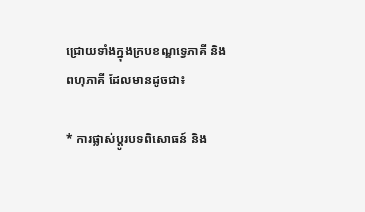ជ្រោយទាំងក្នុងក្របខណ្ឌទ្វេភាគី និងពហុភាគី ដែលមានដូចជា៖

* ការផ្លាស់ប្តូរបទពិសោធន៍ និង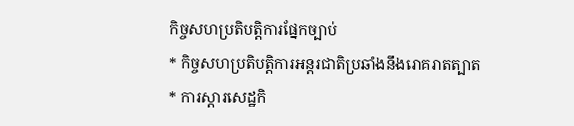កិច្ចសហប្រតិបត្តិការផ្នែកច្បាប់
* កិច្ចសហប្រតិបត្តិការអន្តរជាតិប្រឆាំងនឹងរោគរាតត្បាត
* ការស្តារសេដ្ឋកិ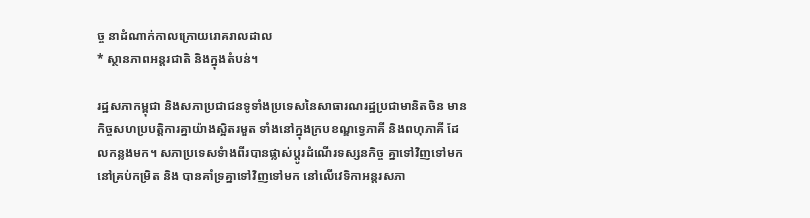ច្ច នាដំណាក់កាលក្រោយរោគរាលដាល
* ស្ថានភាពអន្តរជាតិ និងក្នុងតំបន់។

រដ្ឋសភាកម្ពុជា និងសភាប្រជាជនទូទាំងប្រទេសនៃសាធារណរដ្ឋប្រជាមានិតចិន មានកិច្ចសហប្របត្តិការគ្នាយ៉ាងស្អិតរមួត ទាំងនៅក្នុងក្របខណ្ឌទ្វេភាគី និងពហុភាគី ដែលកន្លងមក។ សភាប្រទេសទំាងពីរបានផ្លាស់ប្តូរដំណើរទស្សនកិច្ច គ្នាទៅវិញទៅមកនៅគ្រប់កម្រិត និង បានគាំទ្រគ្នាទៅវិញទៅមក នៅលើវេទិកាអន្តរសភា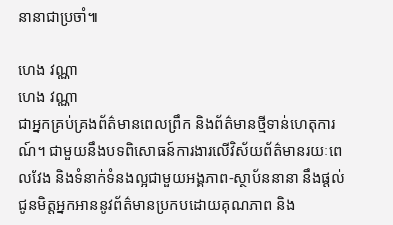នានាជាប្រចាំ៕

ហេង វណ្ណា
ហេង វណ្ណា
ជាអ្នកគ្រប់គ្រងព័ត៌មានពេលព្រឹក និងព័ត៌មានថ្មីទាន់ហេតុការណ៍។ ជាមួយនឹងបទពិសោធន៍ការងារលើវិស័យព័ត៌មានរយៈពេលវែង និងទំនាក់ទំនងល្អជាមួយអង្គភាព-ស្ថាប័ននានា នឹងផ្ដល់ជូនមិត្តអ្នកអាននូវព័ត៌មានប្រកបដោយគុណភាព និង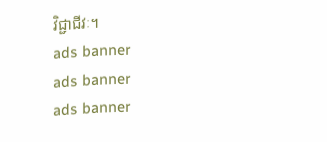វិជ្ជាជីវៈ។
ads banner
ads banner
ads banner